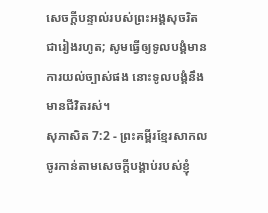សេចក្ដីបន្ទាល់របស់ព្រះអង្គសុចរិតជារៀងរហូត; សូមធ្វើឲ្យទូលបង្គំមានការយល់ច្បាស់ផង នោះទូលបង្គំនឹងមានជីវិតរស់។
សុភាសិត 7:2 - ព្រះគម្ពីរខ្មែរសាកល ចូរកាន់តាមសេចក្ដីបង្គាប់របស់ខ្ញុំ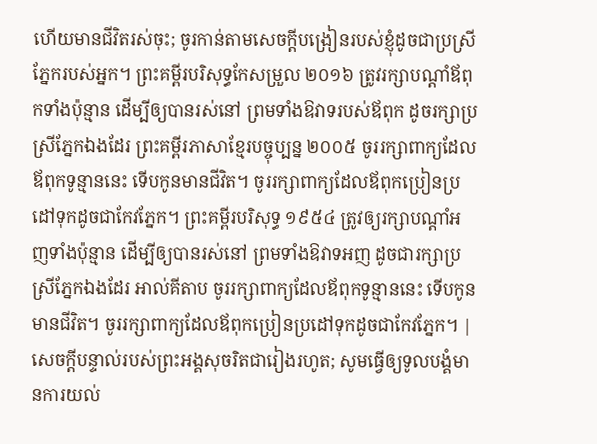ហើយមានជីវិតរស់ចុះ; ចូរកាន់តាមសេចក្ដីបង្រៀនរបស់ខ្ញុំដូចជាប្រស្រីភ្នែករបស់អ្នក។ ព្រះគម្ពីរបរិសុទ្ធកែសម្រួល ២០១៦ ត្រូវរក្សាបណ្ដាំឪពុកទាំងប៉ុន្មាន ដើម្បីឲ្យបានរស់នៅ ព្រមទាំងឱវាទរបស់ឪពុក ដូចរក្សាប្រស្រីភ្នែកឯងដែរ ព្រះគម្ពីរភាសាខ្មែរបច្ចុប្បន្ន ២០០៥ ចូររក្សាពាក្យដែលឪពុកទូន្មាននេះ ទើបកូនមានជីវិត។ ចូររក្សាពាក្យដែលឪពុកប្រៀនប្រដៅទុកដូចជាកែវភ្នែក។ ព្រះគម្ពីរបរិសុទ្ធ ១៩៥៤ ត្រូវឲ្យរក្សាបណ្តាំអញទាំងប៉ុន្មាន ដើម្បីឲ្យបានរស់នៅ ព្រមទាំងឱវាទអញ ដូចជារក្សាប្រស្រីភ្នែកឯងដែរ អាល់គីតាប ចូររក្សាពាក្យដែលឪពុកទូន្មាននេះ ទើបកូនមានជីវិត។ ចូររក្សាពាក្យដែលឪពុកប្រៀនប្រដៅទុកដូចជាកែវភ្នែក។ |
សេចក្ដីបន្ទាល់របស់ព្រះអង្គសុចរិតជារៀងរហូត; សូមធ្វើឲ្យទូលបង្គំមានការយល់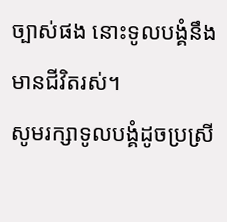ច្បាស់ផង នោះទូលបង្គំនឹងមានជីវិតរស់។
សូមរក្សាទូលបង្គំដូចប្រស្រី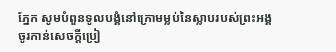ភ្នែក សូមបំពួនទូលបង្គំនៅក្រោមម្លប់នៃស្លាបរបស់ព្រះអង្គ
ចូរកាន់សេចក្ដីប្រៀ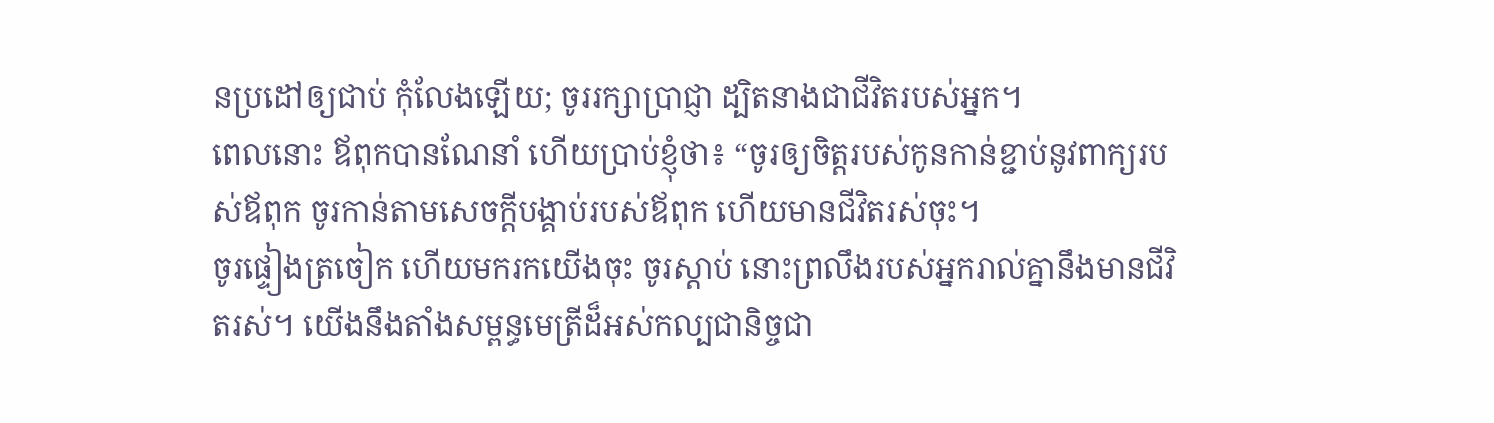នប្រដៅឲ្យជាប់ កុំលែងឡើយ; ចូររក្សាប្រាជ្ញា ដ្បិតនាងជាជីវិតរបស់អ្នក។
ពេលនោះ ឪពុកបានណែនាំ ហើយប្រាប់ខ្ញុំថា៖ “ចូរឲ្យចិត្តរបស់កូនកាន់ខ្ជាប់នូវពាក្យរបស់ឪពុក ចូរកាន់តាមសេចក្ដីបង្គាប់របស់ឪពុក ហើយមានជីវិតរស់ចុះ។
ចូរផ្ទៀងត្រចៀក ហើយមករកយើងចុះ ចូរស្ដាប់ នោះព្រលឹងរបស់អ្នករាល់គ្នានឹងមានជីវិតរស់។ យើងនឹងតាំងសម្ពន្ធមេត្រីដ៏អស់កល្បជានិច្ចជា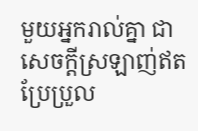មួយអ្នករាល់គ្នា ជាសេចក្ដីស្រឡាញ់ឥតប្រែប្រួល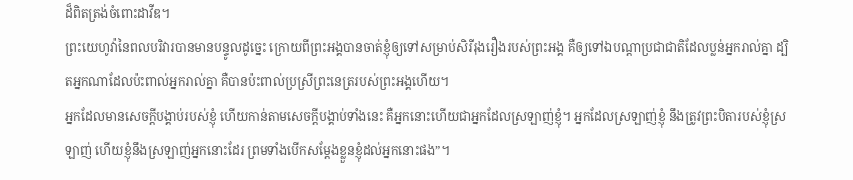ដ៏ពិតត្រង់ចំពោះដាវីឌ។
ព្រះយេហូវ៉ានៃពលបរិវារបានមានបន្ទូលដូច្នេះ ក្រោយពីព្រះអង្គបានចាត់ខ្ញុំឲ្យទៅសម្រាប់សិរីរុងរឿងរបស់ព្រះអង្គ គឺឲ្យទៅឯបណ្ដាប្រជាជាតិដែលប្លន់អ្នករាល់គ្នា ដ្បិតអ្នកណាដែលប៉ះពាល់អ្នករាល់គ្នា គឺបានប៉ះពាល់ប្រស្រីព្រះនេត្ររបស់ព្រះអង្គហើយ។
អ្នកដែលមានសេចក្ដីបង្គាប់របស់ខ្ញុំ ហើយកាន់តាមសេចក្ដីបង្គាប់ទាំងនេះ គឺអ្នកនោះហើយជាអ្នកដែលស្រឡាញ់ខ្ញុំ។ អ្នកដែលស្រឡាញ់ខ្ញុំ នឹងត្រូវព្រះបិតារបស់ខ្ញុំស្រឡាញ់ ហើយខ្ញុំនឹងស្រឡាញ់អ្នកនោះដែរ ព្រមទាំងបើកសម្ដែងខ្លួនខ្ញុំដល់អ្នកនោះផង”។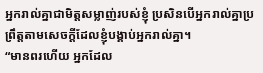អ្នករាល់គ្នាជាមិត្តសម្លាញ់របស់ខ្ញុំ ប្រសិនបើអ្នករាល់គ្នាប្រព្រឹត្តតាមសេចក្ដីដែលខ្ញុំបង្គាប់អ្នករាល់គ្នា។
“មានពរហើយ អ្នកដែល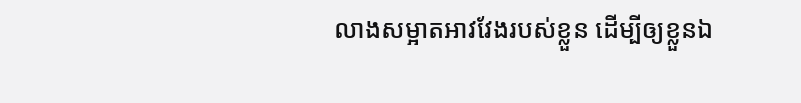លាងសម្អាតអាវវែងរបស់ខ្លួន ដើម្បីឲ្យខ្លួនឯ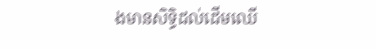ងមានសិទ្ធិដល់ដើមឈើ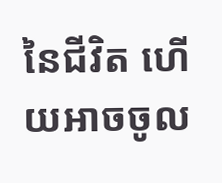នៃជីវិត ហើយអាចចូល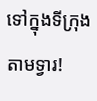ទៅក្នុងទីក្រុងតាមទ្វារ!